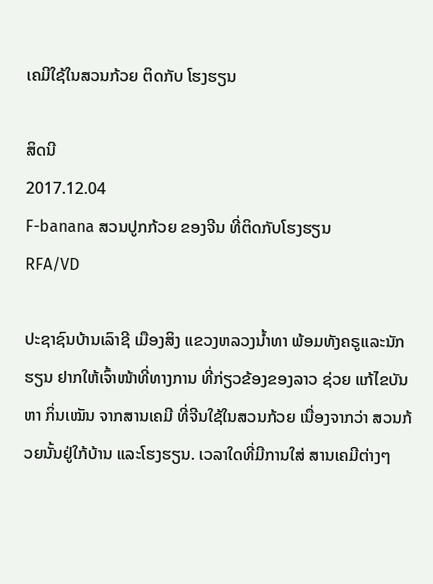ເຄມີໃຊ້ໃນສວນກ້ວຍ ຕິດກັບ ໂຮງຮຽນ

ສິດນີ
2017.12.04
F-banana ສວນປູກກ້ວຍ ຂອງຈີນ ທີ່ຕິດກັບໂຮງຮຽນ
RFA/VD

ປະຊາຊົນບ້ານເລົາຊີ ເມືອງສິງ ແຂວງຫລວງນໍ້າທາ ພ້ອມທັງຄຣູແລະນັກຮຽນ ຢາກໃຫ້ເຈົ້າໜ້າທີ່ທາງການ ທີ່ກ່ຽວຂ້ອງຂອງລາວ ຊ່ວຍ ແກ້ໄຂບັນຫາ ກິ່ນເໝັນ ຈາກສານເຄມີ ທີ່ຈີນໃຊ້ໃນສວນກ້ວຍ ເນື່ອງຈາກວ່າ ສວນກ້ວຍນັ້ນຢູ່ໃກ້ບ້ານ ແລະໂຮງຮຽນ. ເວລາໃດທີ່ມີການໃສ່ ສານເຄມີຕ່າງໆ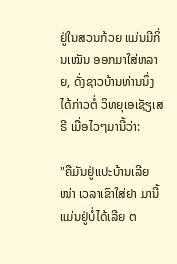ຢູ່ໃນສວນກ້ວຍ ແມ່ນມີກິ່ນເໝັນ ອອກມາໃສ່ຫລາຍ, ດັ່ງຊາວບ້ານທ່ານນຶ່ງ ໄດ້ກ່າວຕໍ່ ວິທຍຸເອເຊັຽເສຣີ ເມື່ອໄວໆມານີ້ວ່າ:

"ຄືມັນຢູ່ແປະບ້ານເລີຍໜ່າ ເວລາເຂົາໃສ່ຢາ ມານີ້ແມ່ນຢູ່ບໍ່ໄດ້ເລີຍ ຕ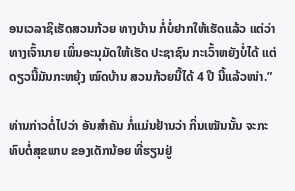ອນເວລາຊິເຮັດສວນກ້ວຍ ທາງບ້ານ ກໍ່ບໍ່ຢາກໃຫ້ເຮັດແລ້ວ ແຕ່ວ່າ ທາງເຈົ້ານາຍ ເພິ່ນອະນຸມັດໃຫ້ເຮັດ ປະຊາຊົນ ກະເວົ້າຫຍັງບໍ່ໄດ້ ແຕ່ດຽວນີ້ມັນກະຫຍຸ້ງ ໝົດບ້ານ ສວນກ້ວຍນີ້ໄດ້ 4 ປີ ນີ້ແລ້ວໜ່າ.”

ທ່ານກ່າວຕໍ່ໄປວ່າ ອັນສຳຄັນ ກໍ່ແມ່ນຢ້ານວ່າ ກິ່ນເໝັນນັ້ນ ຈະກະທົບຕໍ່ສຸຂພາບ ຂອງເດັກນ້ອຍ ທີ່ຮຽນຢູ່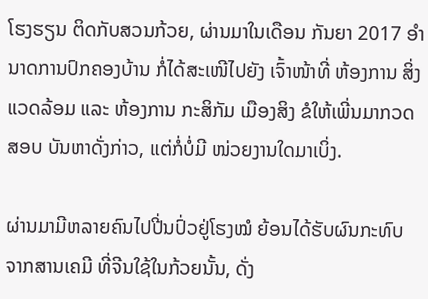ໂຮງຮຽນ ຕິດກັບສວນກ້ວຍ, ຜ່ານມາໃນເດືອນ ກັນຍາ 2017 ອໍານາດການປົກຄອງບ້ານ ກໍ່ໄດ້ສະເໜີໄປຍັງ ເຈົ້າໜ້າທີ່ ຫ້ອງການ ສິ່ງແວດລ້ອມ ແລະ ຫ້ອງການ ກະສິກັມ ເມືອງສິງ ຂໍໃຫ້ເພີ່ນມາກວດສອບ ບັນຫາດັ່ງກ່າວ, ແຕ່ກໍ່ບໍ່ມີ ໜ່ວຍງານໃດມາເບິ່ງ.

ຜ່ານມາມີຫລາຍຄົນໄປປີ່ນປົ່ວຢູ່ໂຮງໝໍ ຍ້ອນໄດ້ຮັບຜົນກະທົບ ຈາກສານເຄມີ ທີ່ຈີນໃຊ້ໃນກ້ວຍນັ້ນ, ດັ່ງ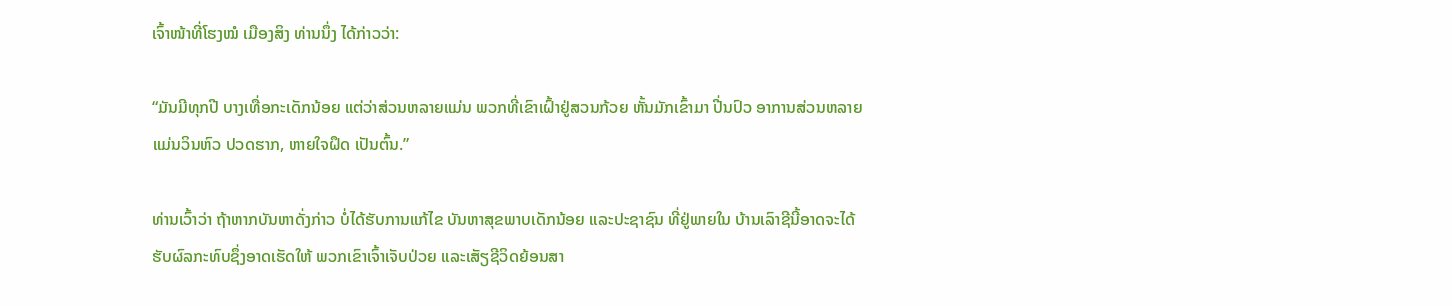ເຈົ້າໜ້າທີ່ໂຮງໝໍ ເມືອງສິງ ທ່ານນຶ່ງ ໄດ້ກ່າວວ່າ:

“ມັນມີທຸກປີ ບາງເທື່ອກະເດັກນ້ອຍ ແຕ່ວ່າສ່ວນຫລາຍແມ່ນ ພວກທີ່ເຂົາເຝົ້າຢູ່ສວນກ້ວຍ ຫັ້ນມັກເຂົ້າມາ ປີ່ນປົວ ອາການສ່ວນຫລາຍ ແມ່ນວິນຫົວ ປວດຮາກ, ຫາຍໃຈຝຶດ ເປັນຕົ້ນ.”

ທ່ານເວົ້າວ່າ ຖ້າຫາກບັນຫາດັ່ງກ່າວ ບໍ່ໄດ້ຮັບການແກ້ໄຂ ບັນຫາສຸຂພາບເດັກນ້ອຍ ແລະປະຊາຊົນ ທີ່ຢູ່ພາຍໃນ ບ້ານເລົາຊີນີ້ອາດຈະໄດ້ ຮັບຜົລກະທົບຊຶ່ງອາດເຮັດໃຫ້ ພວກເຂົາເຈົ້າເຈັບປ່ວຍ ແລະເສັຽຊີວິດຍ້ອນສາ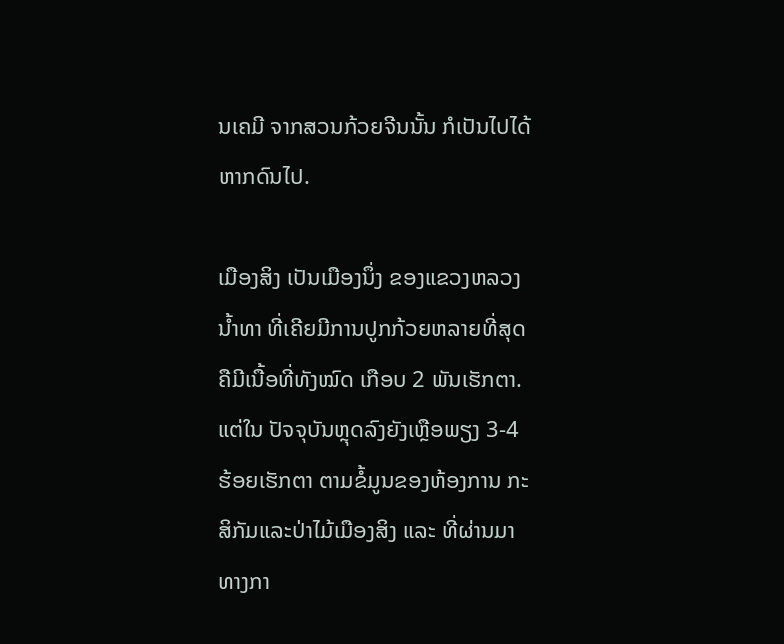ນເຄມີ ຈາກສວນກ້ວຍຈີນນັ້ນ ກໍເປັນໄປໄດ້ ຫາກດົນໄປ.

ເມືອງສິງ ເປັນເມືອງນຶ່ງ ຂອງແຂວງຫລວງນໍ້າທາ ທີ່ເຄີຍມີການປູກກ້ວຍຫລາຍທີ່ສຸດ ຄືມີເນື້ອທີ່ທັງໝົດ ເກືອບ 2 ພັນເຮັກຕາ. ແຕ່ໃນ ປັຈຈຸບັນຫຼຸດລົງຍັງເຫຼືອພຽງ 3-4 ຮ້ອຍເຮັກຕາ ຕາມຂໍ້ມູນຂອງຫ້ອງການ ກະສິກັມແລະປ່າໄມ້ເມືອງສິງ ແລະ ທີ່ຜ່ານມາ ທາງກາ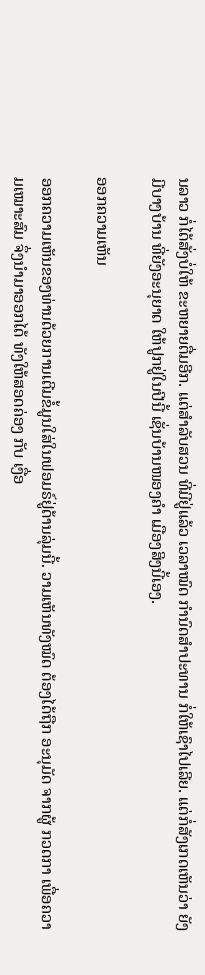ນລາວ ກໍ່ໄດ້ສັ່ງບໍ່ໃຫ້ ຂະຫຍາຍຕື່ມອີກ. ແຕ່ສຳລັບສວນ ທີ່ມີຢູ່ແລ້ວ ເວລາໝົດ ກຳນົດສໍາປະທານ ກໍ່ໃຫ້ເຊົາໄປເລີຍ. ແຕ່ກໍ່ສັງເກດເຫັນວ່າ ຍັງມີບາງບ້ານ ທີ່ຍັງອະນຸຍາດ ໃຫ້ປູກຢູ່ໃນປີນີ້ ເຊັ່ນບ້ານໜອງຄຳ ເມືອງສິງນີ້ເອງ.

ອອກຄວາມເຫັນ

ອອກຄວາມເຫັນຂອງທ່ານດ້ວຍການເຕີມຂໍ້ມູນໃສ່ໃນຟອມຣ໌ຢູ່ດ້ານລຸ່ມນີ້. ວາມເຫັນທັງໝົດ ຕ້ອງໄດ້ຖືກ ອະນຸມັດ ຈາກຜູ້ ກວດກາ ເພື່ອຄວາມເໝາະສົມ ຈຶ່ງນໍາມາອອກໄດ້ ທັງໃຫ້ສອດຄ່ອງ ກັບ ເງື່ອ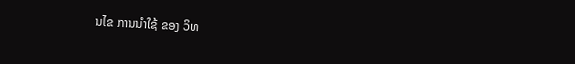ນໄຂ ການນຳໃຊ້ ຂອງ ວິທ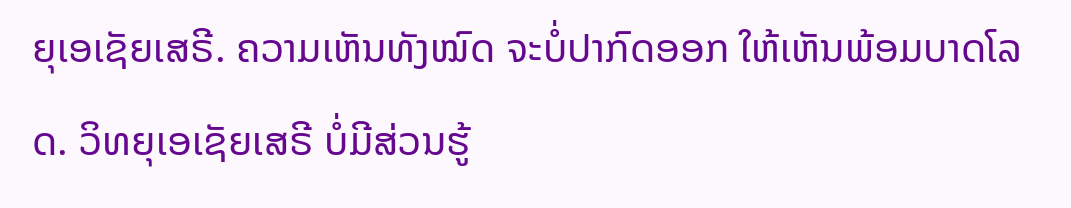ຍຸເອເຊັຍເສຣີ. ຄວາມເຫັນທັງໝົດ ຈະບໍ່ປາກົດອອກ ໃຫ້ເຫັນພ້ອມບາດໂລດ. ວິທຍຸເອເຊັຍເສຣີ ບໍ່ມີສ່ວນຮູ້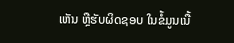ເຫັນ ຫຼືຮັບຜິດຊອບ ໃນຂໍ້ມູນເນື້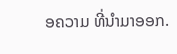ອຄວາມ ທີ່ນໍາມາອອກ.